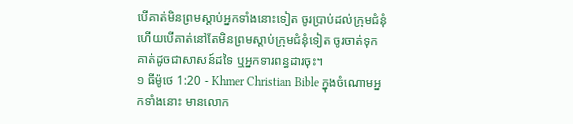បើគាត់មិនព្រមស្ដាប់អ្នកទាំងនោះទៀត ចូរប្រាប់ដល់ក្រុមជំនុំ ហើយបើគាត់នៅតែមិនព្រមស្ដាប់ក្រុមជំនុំទៀត ចូរចាត់ទុកគាត់ដូចជាសាសន៍ដទៃ ឬអ្នកទារពន្ធដារចុះ។
១ ធីម៉ូថេ 1:20 - Khmer Christian Bible ក្នុងចំណោមអ្នកទាំងនោះ មានលោក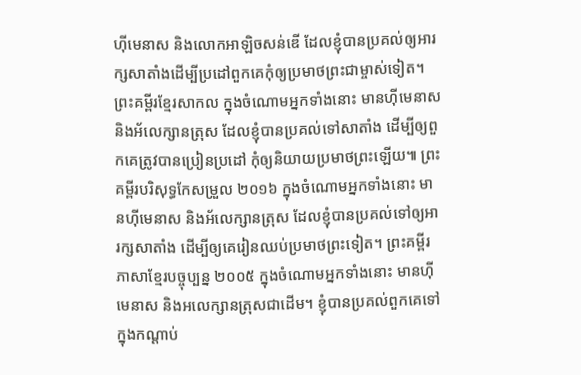ហ៊ីមេនាស និងលោកអាឡិចសន់ឌើ ដែលខ្ញុំបានប្រគល់ឲ្យអារក្សសាតាំងដើម្បីប្រដៅពួកគេកុំឲ្យប្រមាថព្រះជាម្ចាស់ទៀត។ ព្រះគម្ពីរខ្មែរសាកល ក្នុងចំណោមអ្នកទាំងនោះ មានហ៊ីមេនាស និងអ័លេក្សានត្រុស ដែលខ្ញុំបានប្រគល់ទៅសាតាំង ដើម្បីឲ្យពួកគេត្រូវបានប្រៀនប្រដៅ កុំឲ្យនិយាយប្រមាថព្រះឡើយ៕ ព្រះគម្ពីរបរិសុទ្ធកែសម្រួល ២០១៦ ក្នុងចំណោមអ្នកទាំងនោះ មានហ៊ីមេនាស និងអ័លេក្សានត្រុស ដែលខ្ញុំបានប្រគល់ទៅឲ្យអារក្សសាតាំង ដើម្បីឲ្យគេរៀនឈប់ប្រមាថព្រះទៀត។ ព្រះគម្ពីរភាសាខ្មែរបច្ចុប្បន្ន ២០០៥ ក្នុងចំណោមអ្នកទាំងនោះ មានហ៊ីមេនាស និងអលេក្សានត្រុសជាដើម។ ខ្ញុំបានប្រគល់ពួកគេទៅក្នុងកណ្ដាប់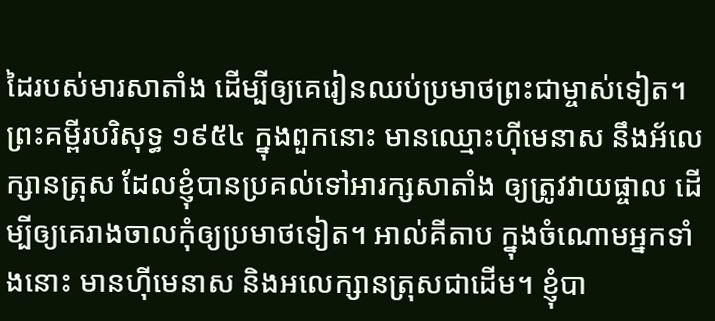ដៃរបស់មារសាតាំង ដើម្បីឲ្យគេរៀនឈប់ប្រមាថព្រះជាម្ចាស់ទៀត។ ព្រះគម្ពីរបរិសុទ្ធ ១៩៥៤ ក្នុងពួកនោះ មានឈ្មោះហ៊ីមេនាស នឹងអ័លេក្សានត្រុស ដែលខ្ញុំបានប្រគល់ទៅអារក្សសាតាំង ឲ្យត្រូវវាយផ្ចាល ដើម្បីឲ្យគេរាងចាលកុំឲ្យប្រមាថទៀត។ អាល់គីតាប ក្នុងចំណោមអ្នកទាំងនោះ មានហ៊ីមេនាស និងអលេក្សានត្រុសជាដើម។ ខ្ញុំបា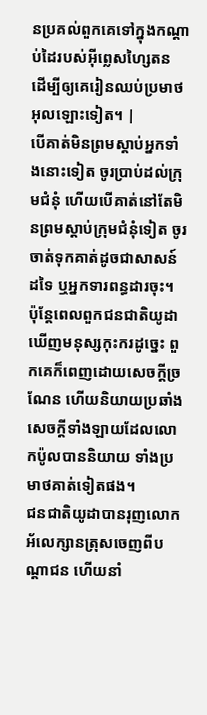នប្រគល់ពួកគេទៅក្នុងកណ្ដាប់ដៃរបស់អ៊ីព្លេសហ្សៃតន ដើម្បីឲ្យគេរៀនឈប់ប្រមាថអុលឡោះទៀត។ |
បើគាត់មិនព្រមស្ដាប់អ្នកទាំងនោះទៀត ចូរប្រាប់ដល់ក្រុមជំនុំ ហើយបើគាត់នៅតែមិនព្រមស្ដាប់ក្រុមជំនុំទៀត ចូរចាត់ទុកគាត់ដូចជាសាសន៍ដទៃ ឬអ្នកទារពន្ធដារចុះ។
ប៉ុន្ដែពេលពួកជនជាតិយូដាឃើញមនុស្សកុះករដូច្នេះ ពួកគេក៏ពេញដោយសេចក្ដីច្រណែន ហើយនិយាយប្រឆាំងសេចក្ដីទាំងឡាយដែលលោកប៉ូលបាននិយាយ ទាំងប្រមាថគាត់ទៀតផង។
ជនជាតិយូដាបានរុញលោកអ័លេក្សានត្រុសចេញពីបណ្ដាជន ហើយនាំ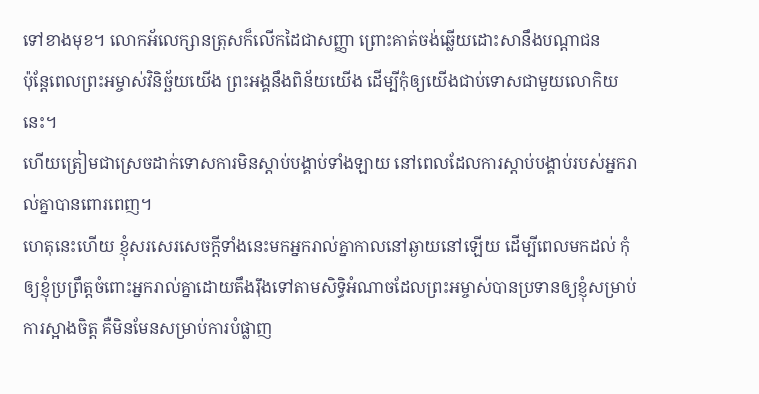ទៅខាងមុខ។ លោកអ័លេក្សានត្រុសក៏លើកដៃជាសញ្ញា ព្រោះគាត់ចង់ឆ្លើយដោះសានឹងបណ្ដាជន
ប៉ុន្ដែពេលព្រះអម្ចាស់វិនិច្ឆ័យយើង ព្រះអង្គនឹងពិន័យយើង ដើម្បីកុំឲ្យយើងជាប់ទោសជាមួយលោកិយនេះ។
ហើយត្រៀមជាស្រេចដាក់ទោសការមិនស្ដាប់បង្គាប់ទាំងឡាយ នៅពេលដែលការស្ដាប់បង្គាប់របស់អ្នករាល់គ្នាបានពោរពេញ។
ហេតុនេះហើយ ខ្ញុំសរសេរសេចក្ដីទាំងនេះមកអ្នករាល់គ្នាកាលនៅឆ្ងាយនៅឡើយ ដើម្បីពេលមកដល់ កុំឲ្យខ្ញុំប្រព្រឹត្ដចំពោះអ្នករាល់គ្នាដោយតឹងរ៉ឹងទៅតាមសិទ្ធិអំណាចដែលព្រះអម្ចាស់បានប្រទានឲ្យខ្ញុំសម្រាប់ការស្អាងចិត្ដ គឺមិនមែនសម្រាប់ការបំផ្លាញ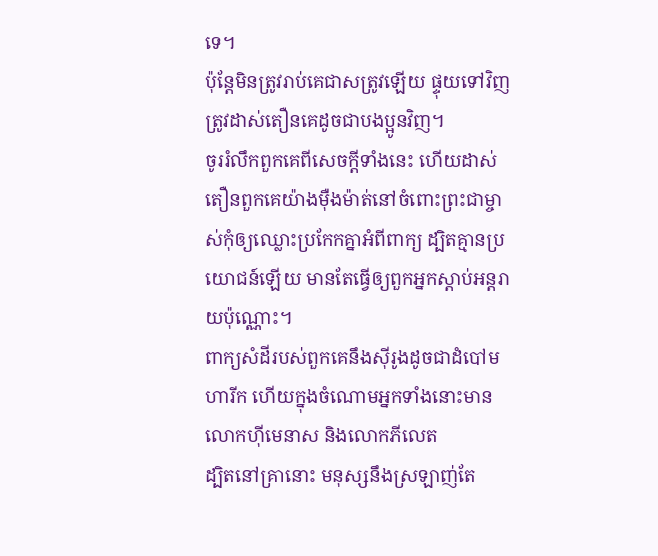ទេ។
ប៉ុន្ដែមិនត្រូវរាប់គេជាសត្រូវឡើយ ផ្ទុយទៅវិញ ត្រូវដាស់តឿនគេដូចជាបងប្អូនវិញ។
ចូររំលឹកពួកគេពីសេចក្ដីទាំងនេះ ហើយដាស់តឿនពួកគេយ៉ាងម៉ឺងម៉ាត់នៅចំពោះព្រះជាម្ចាស់កុំឲ្យឈ្លោះប្រកែកគ្នាអំពីពាក្យ ដ្បិតគ្មានប្រយោជន៍ឡើយ មានតែធ្វើឲ្យពួកអ្នកស្តាប់អន្តរាយប៉ុណ្ណោះ។
ពាក្យសំដីរបស់ពួកគេនឹងស៊ីរូងដូចជាដំបៅមហារីក ហើយក្នុងចំណោមអ្នកទាំងនោះមានលោកហ៊ីមេនាស និងលោកភីលេត
ដ្បិតនៅគ្រានោះ មនុស្សនឹងស្រឡាញ់តែ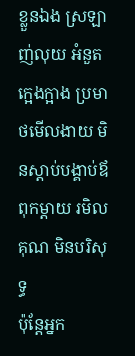ខ្លួនឯង ស្រឡាញ់លុយ អំនួត ក្អេងក្អាង ប្រមាថមើលងាយ មិនស្តាប់បង្គាប់ឪពុកម្តាយ រមិលគុណ មិនបរិសុទ្ធ
ប៉ុន្ដែអ្នក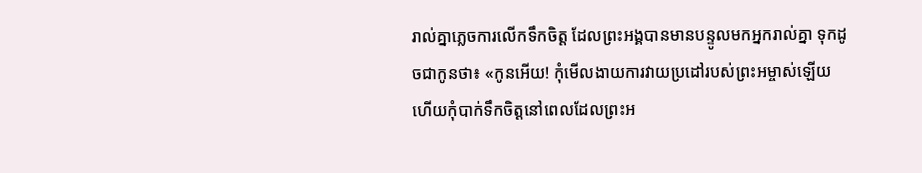រាល់គ្នាភ្លេចការលើកទឹកចិត្ដ ដែលព្រះអង្គបានមានបន្ទូលមកអ្នករាល់គ្នា ទុកដូចជាកូនថា៖ «កូនអើយ! កុំមើលងាយការវាយប្រដៅរបស់ព្រះអម្ចាស់ឡើយ ហើយកុំបាក់ទឹកចិត្ដនៅពេលដែលព្រះអ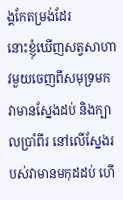ង្គកែតម្រង់ដែរ
នោះខ្ញុំឃើញសត្វសាហាវមួយចេញពីសមុទ្រមក វាមានស្នែងដប់ និងក្បាលប្រាំពីរ នៅលើស្នែងរបស់វាមានមកុដដប់ ហើ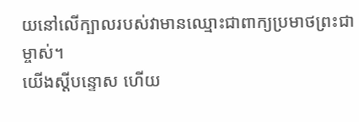យនៅលើក្បាលរបស់វាមានឈ្មោះជាពាក្យប្រមាថព្រះជាម្ចាស់។
យើងស្ដីបន្ទោស ហើយ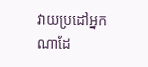វាយប្រដៅអ្នកណាដែ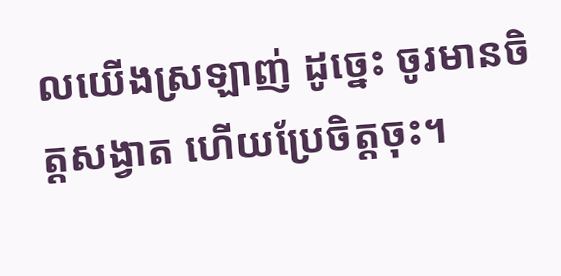លយើងស្រឡាញ់ ដូច្នេះ ចូរមានចិត្ដសង្វាត ហើយប្រែចិត្ដចុះ។